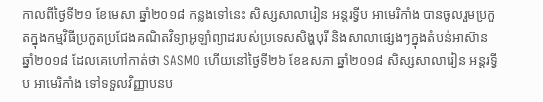កាលពីថ្ងៃទី២១ ខែមេសា ឆ្នាំ២០១៨ កន្លងទៅនេះ សិស្សសាលារៀន អន្តរទ្វីប អាមេរិកាំង បានចូលរួមប្រកួតក្នុងកម្មវិធីប្រកួតប្រជែងគណិតវិទ្យាអូឡាំព្យាដរបស់ប្រទេសសិង្ហបុរី និងសាលាផ្សេងៗក្នុងតំបន់អាស៊ាន ឆ្នាំ២០១៨ ដែលគេហៅកាត់ថា SASMO ហើយនៅថ្ងៃទី២៦ ខែឧសភា ឆ្នាំ២០១៨ សិស្សសាលារៀន អន្តរទ្វីប អាមេរិកាំង ទៅទទួលវិញ្ញាបនប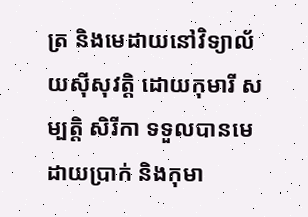ត្រ និងមេដាយនៅវិទ្យាល័យស៊ីសុវត្តិ ដោយកុមារី សម្បត្តិ សិរីកា ទទួលបានមេដាយប្រាក់ និងកុមា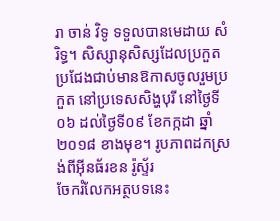រា ចាន់ វិទូ ទទួលបានមេដាយ សំរិទ្ធ។ សិស្សានុសិស្សដែលប្រកួតប្រជែងជាប់មានឱកាសចូលរួមប្រកួត នៅប្រទេសសិង្ហបុរី នៅថ្ងៃទី០៦ ដល់ថ្ងៃទី០៩ ខែកក្កដា ឆ្នាំ ២០១៨ ខាងមុខ។ រូបភាពដកស្រង់ពីអ៊ីនធ័រខន រ៉ូស្ទ័រ
ចែករំលែកអត្ថបទនេះ